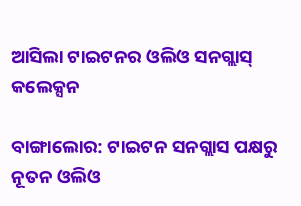ଆସିଲା ଟାଇଟନର ଓଲିଓ ସନଗ୍ଲାସ୍‌ କଲେକ୍ସନ

ବାଙ୍ଗାଲୋର: ଟାଇଟନ ସନଗ୍ଲାସ ପକ୍ଷରୁ ନୂତନ ଓଲିଓ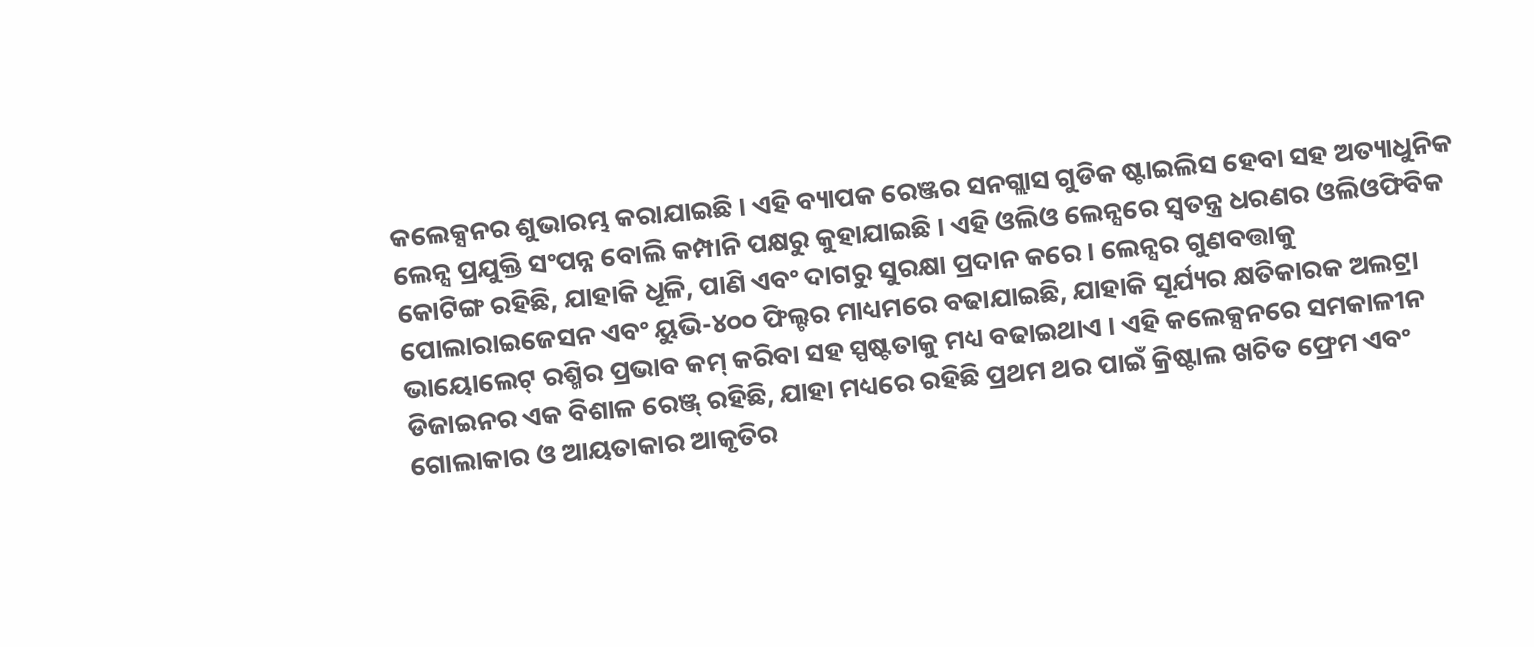କଲେକ୍ସନର ଶୁଭାରମ୍ଭ କରାଯାଇଛି । ଏହି ବ୍ୟାପକ ରେଞ୍ଜର ସନଗ୍ଲାସ ଗୁଡିକ ଷ୍ଟାଇଲିସ ହେବା ସହ ଅତ୍ୟାଧୁନିକ ଲେନ୍ସ ପ୍ରଯୁକ୍ତି ସଂପନ୍ନ ବୋଲି କମ୍ପାନି ପକ୍ଷରୁ କୁହାଯାଇଛି । ଏହି ଓଲିଓ ଲେନ୍ସରେ ସ୍ୱତନ୍ତ୍ର ଧରଣର ଓଲିଓଫିବିକ କୋଟିଙ୍ଗ ରହିଛି, ଯାହାକି ଧୂଳି, ପାଣି ଏବଂ ଦାଗରୁ ସୁରକ୍ଷା ପ୍ରଦାନ କରେ । ଲେନ୍ସର ଗୁଣବତ୍ତାକୁ ପୋଲାରାଇଜେସନ ଏବଂ ୟୁଭି-୪୦୦ ଫିଲ୍ଟର ମାଧ୍ୟମରେ ବଢାଯାଇଛି, ଯାହାକି ସୂର୍ଯ୍ୟର କ୍ଷତିକାରକ ଅଲଟ୍ରା ଭାୟୋଲେଟ୍‌ ରଶ୍ମିର ପ୍ରଭାବ କମ୍‌ କରିବା ସହ ସ୍ପଷ୍ଟତାକୁ ମଧ୍ୟ ବଢାଇଥାଏ । ଏହି କଲେକ୍ସନରେ ସମକାଳୀନ ଡିଜାଇନର ଏକ ବିଶାଳ ରେଞ୍ଜ୍‌ ରହିଛି, ଯାହା ମଧ୍ୟରେ ରହିଛି ପ୍ରଥମ ଥର ପାଇଁ କ୍ରିଷ୍ଟାଲ ଖଚିତ ଫ୍ରେମ ଏବଂ ଗୋଲାକାର ଓ ଆୟତାକାର ଆକୃତିର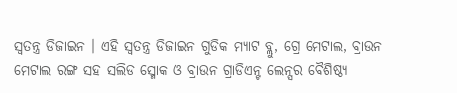ସ୍ୱତନ୍ତ୍ର ଡିଜାଇନ । ଏହି ସ୍ୱତନ୍ତ୍ର ଡିଜାଇନ ଗୁଡିକ ମ୍ୟାଟ ବ୍ଲୁ, ଗ୍ରେ ମେଟାଲ, ବ୍ରାଉନ ମେଟାଲ ରଙ୍ଗ ସହ ସଲିଡ ସ୍ମୋକ ଓ ବ୍ରାଉନ ଗ୍ରାଡିଏନ୍ଟ ଲେନ୍ସର ବୈଶିଷ୍ଠ୍ୟ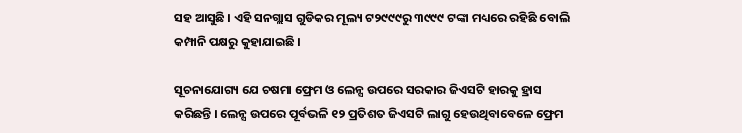ସହ ଆସୁଛି । ଏହି ସନଗ୍ଲାସ ଗୁଡିକର ମୂଲ୍ୟ ଟ୨୯୯୯ରୁ ୩୯୯୯ ଟଙ୍କା ମଧ୍ୟରେ ରହିଛି ବୋଲି କମ୍ପାନି ପକ୍ଷରୁ କୁହାଯାଇଛି ।

ସୂଚନାଯୋଗ୍ୟ ଯେ ଚଷମା ଫ୍ରେମ ଓ ଲେନ୍ସ ଉପରେ ସରକାର ଜିଏସଟି ହାରକୁ ହ୍ରାସ କରିଛନ୍ତି । ଲେନ୍ସ ଉପରେ ପୂର୍ବଭଳି ୧୨ ପ୍ରତିଶତ ଜିଏସଟି ଲାଗୁ ହେଉଥିବାବେଳେ ଫ୍ରେମ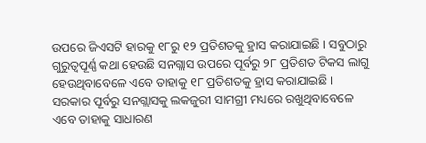ଉପରେ ଜିଏସଟି ହାରକୁ ୧୮ରୁ ୧୨ ପ୍ରତିଶତକୁ ହ୍ରାସ କରାଯାଇଛି । ସବୁଠାରୁ ଗୁରୁତ୍ୱପୂର୍ଣ୍ଣ କଥା ହେଉଛି ସନଗ୍ଲାସ ଉପରେ ପୂର୍ବରୁ ୨୮ ପ୍ରତିଶତ ଟିକସ ଲାଗୁ ହେଉଥିବାବେଳେ ଏବେ ତାହାକୁ ୧୮ ପ୍ରତିଶତକୁ ହ୍ରାସ କରାଯାଇଛି । ସରକାର ପୂର୍ବରୁ ସନଗ୍ଲାସକୁ ଲକଜୁରୀ ସାମଗ୍ରୀ ମଧ୍ୟରେ ରଖୁଥିବାବେଳେ ଏବେ ତାହାକୁ ସାଧାରଣ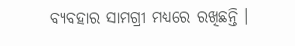ବ୍ୟବହାର ସାମଗ୍ରୀ ମଧ୍ୟରେ ରଖିଛନ୍ତି ।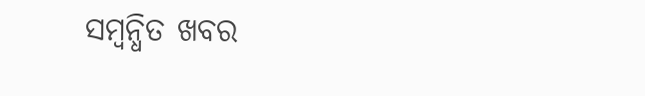ସମ୍ବନ୍ଧିତ ଖବର